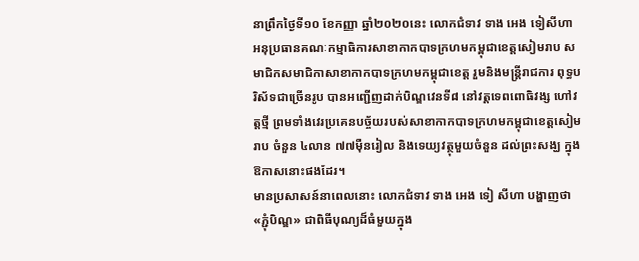នាព្រឹកថ្ងៃទី១០ ខែកញ្ញា ឆ្នាំ២០២០នេះ លោកជំទាវ ទាង អេង ទៀសីហា អនុប្រធានគណៈកម្មាធិការសាខាកាកបាទក្រហមកម្ពុជាខេត្តសៀមរាប សមាជិកសមាជិកាសាខាកាកបាទក្រហមកម្ពុជាខេត្ត រួមនិងមន្ត្រីរាជការ ពុទ្ធបរិស័ទជាច្រើនរូប បានអញ្ជើញដាក់បិណ្ឌវេនទី៨ នៅវត្តទេពពោធិវង្ស ហៅវត្តថ្មី ព្រមទាំងវេរប្រគេនបច្ច័យរបស់សាខាកាកបាទក្រហមកម្ពុជាខេត្តសៀមរាប ចំនួន ៤លាន ៧៧ម៉ឺនរៀល និងទេយ្យវត្ថុមួយចំនួន ដល់ព្រះសង្ឃ ក្នុងឱកាសនោះផងដែរ។
មានប្រសាសន៍នាពេលនោះ លោកជំទាវ ទាង អេង ទៀ សីហា បង្ហាញថា «ភ្ជុំបិណ្ឌ» ជាពិធីបុណ្យដ៏ធំមួយក្នុង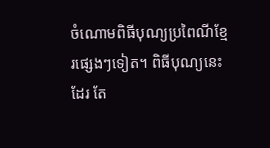ចំណោមពិធីបុណ្យប្រពៃណីខ្មែរផ្សេងៗទៀត។ ពិធីបុណ្យនេះដែរ តែ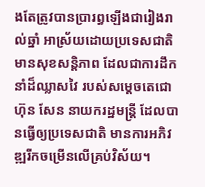ងតែត្រូវបានប្រារព្ធឡើងជារៀងរាល់ឆ្នាំ អាស្រ័យដោយប្រទេសជាតិមានសុខសន្តិភាព ដែលជាការដឹកនាំដ៏ឈ្លាសវៃ របស់សម្តេចតេជោ ហ៊ុន សែន នាយករដ្ឋមន្ត្រី ដែលបានធ្វើឲ្យប្រទេសជាតិ មានការអភិវឌ្ឍរីកចម្រើនលើគ្រប់វិស័យ។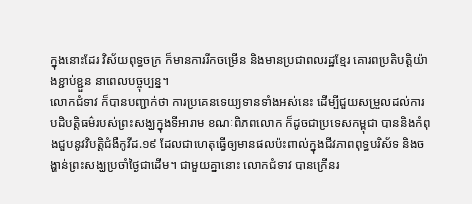ក្នុងនោះដែរ វិស័យពុទ្ធចក្រ ក៏មានការរីកចម្រើន និងមានប្រជាពលរដ្ឋខ្មែរ គោរពប្រតិបត្តិយ៉ាងខ្ជាប់ខ្ជួន នាពេលបច្ចុប្បន្ន។
លោកជំទាវ ក៏បានបញ្ជាក់ថា ការប្រគេនទេយ្យទានទាំងអស់នេះ ដើម្បីជួយសម្រួលដល់ការបដិបត្តិធម៌របស់ព្រះសង្ឃក្នុងទីអារាម ខណៈពិភពលោក ក៏ដូចជាប្រទេសកម្ពុជា បាននិងកំពុងជួបនូវវិបត្តិជំងឺកូវីដ.១៩ ដែលជាហេតុធ្វើឲ្យមានផលប៉ះពាល់ក្នុងជីវភាពពុទ្ធបរិស័ទ និងចង្ហាន់ព្រះសង្ឃប្រចាំថ្ងៃជាដើម។ ជាមួយគ្នានោះ លោកជំទាវ បានក្រើនរ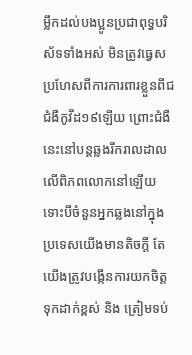ម្លឹកដល់បងប្អូនប្រជាពុទ្ធបរិស័ទទាំងអស់ មិនត្រូវធ្វេសប្រហែសពីការការពារខ្លួនពីជជំងឺកូវីដ១៩ឡើយ ព្រោះជំងឺនេះនៅបន្តឆ្លងរីករាលដាលលើពិភពលោកនៅឡើយ ទោះបីចំនួនអ្នកឆ្លងនៅក្នុងប្រទេសយើងមានតិចក្តី តែយើងត្រូវបង្កើនការយកចិត្តទុកដាក់ខ្ពស់ និង ត្រៀមទប់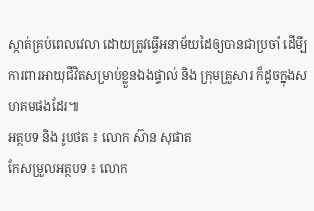ស្កាត់គ្រប់ពេលវេលា ដោយត្រូវធ្វើអនាម័យដៃឲ្យបានជាប្រចាំ ដើមី្បការពារអាយុជីវិតសម្រាប់ខ្លួនឯងផ្ទាល់ និង ក្រុមគ្រួសារ ក៏ដូចក្នុងសហគមផងដែរ៕
អត្ថបទ និង រូបថត ៖ លោក ស៊ាន សុផាត
កែសម្រួលអត្ថបទ ៖ លោក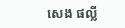សេង ផល្លី